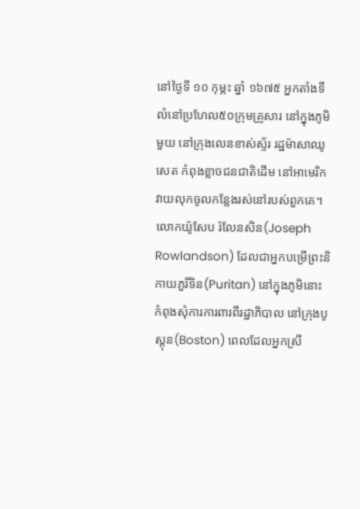នៅថ្ងៃទី ១០ កុម្ភះ ឆ្នាំ ១៦៧៥ អ្នកតាំងទីលំនៅប្រហែល៥០ក្រុមគ្រួសារ នៅក្នុងភូមិមួយ នៅក្រុងលេនខាស់ស្ទ័រ រដ្ឋម៉ាសាឈូសេត កំពុងខ្លាចជនជាតិដើម នៅអាមេរិក វាយលុកចូលកន្លែងរស់នៅរបស់ពួកគេ។ លោកយ៉ូសែប រ៉លែនសិន(Joseph Rowlandson) ដែលជាអ្នកបម្រើព្រះនិកាយភួរីទិន(Puritan) នៅក្នុងភូមិនោះ កំពុងសុំការការពារពីរដ្ឋាភិបាល នៅក្រុងបូស្តុន(Boston) ពេលដែលអ្នកស្រី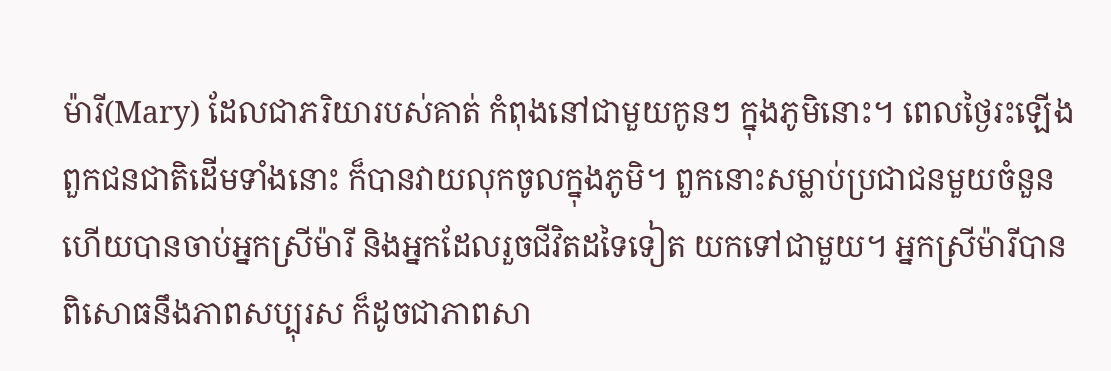ម៉ារី(Mary) ដែលជាភរិយារបស់គាត់ កំពុងនៅជាមួយកូនៗ ក្នុងភូមិនោះ។ ពេលថ្ងៃរះឡើង ពួកជនជាតិដើមទាំងនោះ ក៏បានវាយលុកចូលក្នុងភូមិ។ ពួកនោះសម្លាប់ប្រជាជនមួយចំនួន ហើយបានចាប់អ្នកស្រីម៉ារី និងអ្នកដែលរួចជីវិតដទៃទៀត យកទៅជាមួយ។ អ្នកស្រីម៉ារីបានពិសោធនឹងភាពសប្បុរស ក៏ដូចជាភាពសា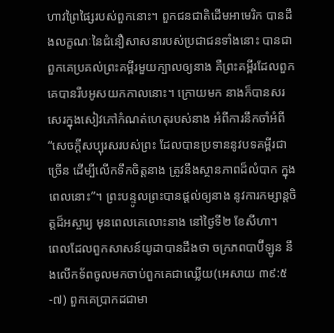ហាវព្រៃផ្សៃរបស់ពួកនោះ។ ពួកជនជាតិដើមអាមេរិក បានដឹងលក្ខណៈនៃជំនឿសាសនារបស់ប្រជាជនទាំងនោះ បានជាពួកគេប្រគល់ព្រះគម្ពីរមួយក្បាលឲ្យនាង គឺព្រះគម្ពីរដែលពួកគេបានរឹបអូសយកកាលនោះ។ ក្រោយមក នាងក៏បានសរសេរក្នុងសៀវភៅកំណត់ហេតុរបស់នាង អំពីការនឹកចាំអំពី “សេចក្តីសប្បុរសរបស់ព្រះ ដែលបានប្រទាននូវបទគម្ពីរជាច្រើន ដើម្បីលើកទឹកចិត្តនាង ត្រូវនឹងស្ថានភាពដ៏លំបាក ក្នុងពេលនោះ”។ ព្រះបន្ទូលព្រះបានផ្តល់ឲ្យនាង នូវការកម្សាន្តចិត្តដ៏អស្ចារ្យ មុនពេលគេលោះនាង នៅថ្ងៃទី២ ខែសីហា។
ពេលដែលពួកសាសន៍យូដាបានដឹងថា ចក្រភពបាប៊ីឡូន នឹងលើកទ័ពចូលមកចាប់ពួកគេជាឈ្លើយ(អេសាយ ៣៩:៥-៧) ពួកគេប្រាកដជាមា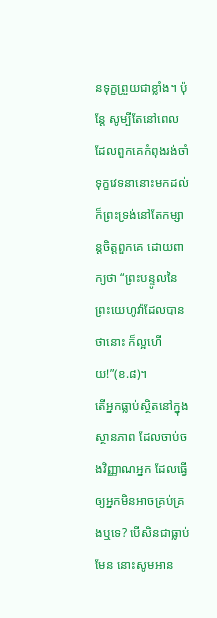នទុក្ខព្រួយជាខ្លាំង។ ប៉ុន្តែ សូម្បីតែនៅពេលដែលពួកគេកំពុងរង់ចាំទុក្ខវេទនានោះមកដល់ ក៏ព្រះទ្រង់នៅតែកម្សាន្តចិត្តពួកគេ ដោយពាក្យថា “ព្រះបន្ទូលនៃព្រះយេហូវ៉ាដែលបានថានោះ ក៏ល្អហើយ!”(ខ.៨)។
តើអ្នកធ្លាប់ស្ថិតនៅក្នុងស្ថានភាព ដែលចាប់ចងវិញ្ញាណអ្នក ដែលធ្វើឲ្យអ្នកមិនអាចគ្រប់គ្រងឬទេ? បើសិនជាធ្លាប់មែន នោះសូមអាន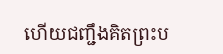ហើយជញ្ជឹងគិតព្រះប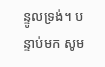ន្ទូលទ្រង់។ បន្ទាប់មក សូម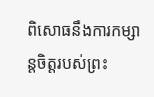ពិសោធនឹងការកម្សាន្តចិត្តរបស់ព្រះ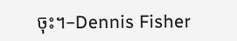ចុះ។–Dennis Fisher